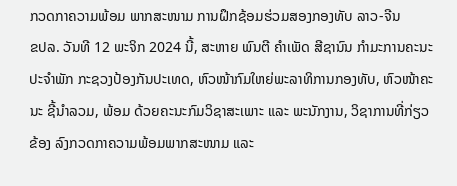ກວດກາຄວາມພ້ອມ ພາກສະໜາມ ການຝຶກຊ້ອມຮ່ວມສອງກອງທັບ ລາວ-ຈີນ
ຂປລ. ວັນທີ 12 ພະຈິກ 2024 ນີ້, ສະຫາຍ ພົນຕີ ຄໍາເພັດ ສີຊານົນ ກໍາມະການຄະນະປະຈໍາພັກ ກະຊວງປ້ອງກັນປະເທດ, ຫົວໜ້າກົມໃຫຍ່ພະລາທິການກອງທັບ, ຫົວໜ້າຄະນະ ຊີ້ນໍາລວມ, ພ້ອມ ດ້ວຍຄະນະກົມວິຊາສະເພາະ ແລະ ພະນັກງານ, ວິຊາການທີ່ກ່ຽວຂ້ອງ ລົງກວດກາຄວາມພ້ອມພາກສະໜາມ ແລະ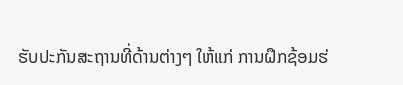ຮັບປະກັນສະຖານທີ່ດ້ານຕ່າງໆ ໃຫ້ແກ່ ການຝຶກຊ້ອມຮ່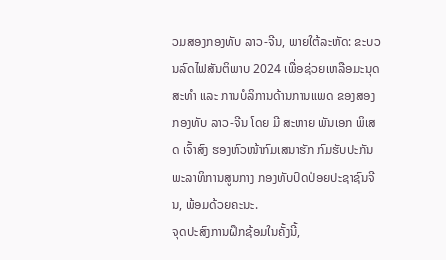ວມສອງກອງທັບ ລາວ-ຈີນ, ພາຍໃຕ້ລະຫັດ: ຂະບວນລົດໄຟສັນຕິພາບ 2024 ເພື່ອຊ່ວຍເຫລືອມະນຸດສະທຳ ແລະ ການບໍລິການດ້ານການແພດ ຂອງສອງກອງທັບ ລາວ-ຈີນ ໂດຍ ມີ ສະຫາຍ ພັນເອກ ພິເສດ ເຈົ້າສົງ ຮອງຫົວໜ້າກົມເສນາຮັກ ກົມຮັບປະກັນພະລາທິການສູນກາງ ກອງທັບປົດປ່ອຍປະຊາຊົນຈີນ, ພ້ອມດ້ວຍຄະນະ.
ຈຸດປະສົງການຝຶກຊ້ອມໃນຄັ້ງນີ້,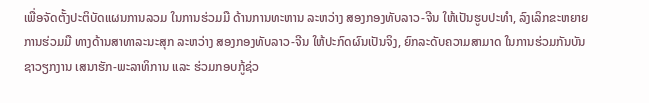ເພື່ອຈັດຕັ້ງປະຕິບັດແຜນການລວມ ໃນການຮ່ວມມື ດ້ານການທະຫານ ລະຫວ່າງ ສອງກອງທັບລາວ-ຈີນ ໃຫ້ເປັນຮູບປະທຳ, ລົງເລິກຂະຫຍາຍ ການຮ່ວມມື ທາງດ້ານສາທາລະນະສຸກ ລະຫວ່າງ ສອງກອງທັບລາວ-ຈີນ ໃຫ້ປະກົດຜົນເປັນຈິງ, ຍົກລະດັບຄວາມສາມາດ ໃນການຮ່ວມກັນບັນຊາວຽກງານ ເສນາຮັກ-ພະລາທິການ ແລະ ຮ່ວມກອບກູ້ຊ່ວ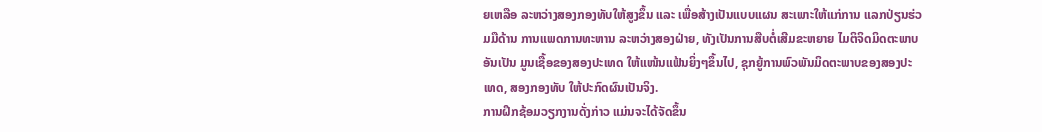ຍເຫລືອ ລະຫວ່າງສອງກອງທັບໃຫ້ສູງຂຶ້ນ ແລະ ເພື່ອສ້າງເປັນແບບແຜນ ສະເພາະໃຫ້ແກ່ການ ແລກປ່ຽນຮ່ວມມືດ້ານ ການແພດການທະຫານ ລະຫວ່າງສອງຝ່າຍ, ທັງເປັນການສືບຕໍ່ເສີມຂະຫຍາຍ ໄມຕິຈິດມິດຕະພາບອັນເປັນ ມູນເຊື້ອຂອງສອງປະເທດ ໃຫ້ແໜ້ນແຟ້ນຍິ່ງໆຂຶ້ນໄປ, ຊຸກຍູ້ການພົວພັນມິດຕະພາບຂອງສອງປະເທດ, ສອງກອງທັບ ໃຫ້ປະກົດຜົນເປັນຈິງ.
ການຝຶກຊ້ອມວຽກງານດັ່ງກ່າວ ແມ່ນຈະໄດ້ຈັດຂຶ້ນ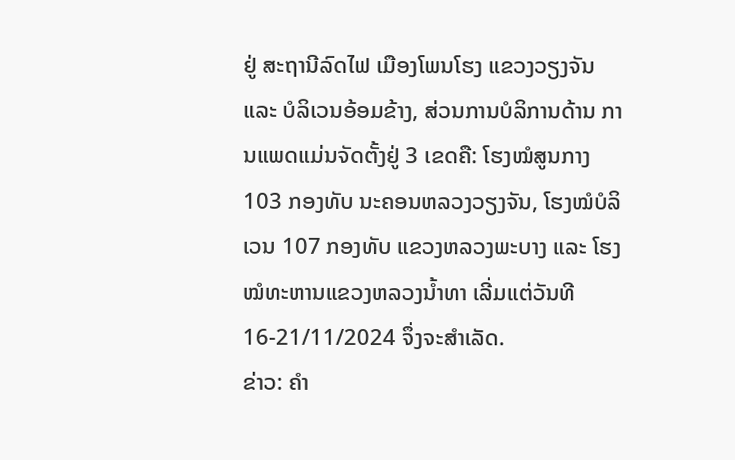ຢູ່ ສະຖານີລົດໄຟ ເມືອງໂພນໂຮງ ແຂວງວຽງຈັນ ແລະ ບໍລິເວນອ້ອມຂ້າງ, ສ່ວນການບໍລິການດ້ານ ການແພດແມ່ນຈັດຕັ້ງຢູ່ 3 ເຂດຄື: ໂຮງໝໍສູນກາງ 103 ກອງທັບ ນະຄອນຫລວງວຽງຈັນ, ໂຮງໝໍບໍລິເວນ 107 ກອງທັບ ແຂວງຫລວງພະບາງ ແລະ ໂຮງໝໍທະຫານແຂວງຫລວງນໍ້າທາ ເລີ່ມແຕ່ວັນທີ 16-21/11/2024 ຈຶ່ງຈະສຳເລັດ.
ຂ່າວ: ຄໍາ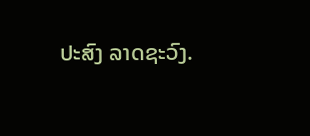ປະສົງ ລາດຊະວົງ.